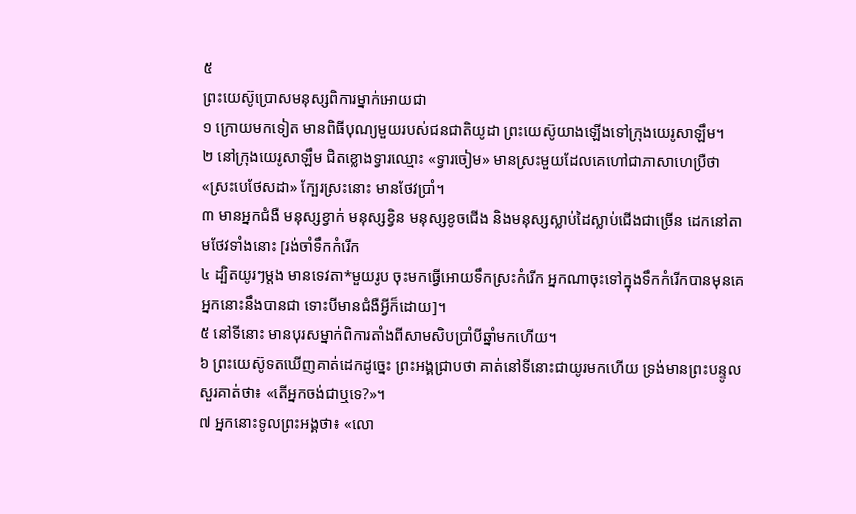៥
ព្រះយេស៊ូប្រោសមនុស្សពិការម្នាក់អោយជា
១ ក្រោយមកទៀត មានពិធីបុណ្យមួយរបស់ជនជាតិយូដា ព្រះយេស៊ូយាងឡើងទៅក្រុងយេរូសាឡឹម។
២ នៅក្រុងយេរូសាឡឹម ជិតខ្លោងទ្វារឈ្មោះ «ទ្វារចៀម» មានស្រះមួយដែលគេហៅជាភាសាហេប្រឺថា «ស្រះបេថែសដា» ក្បែរស្រះនោះ មានថែវប្រាំ។
៣ មានអ្នកជំងឺ មនុស្សខ្វាក់ មនុស្សខ្វិន មនុស្សខូចជើង និងមនុស្សស្លាប់ដៃស្លាប់ជើងជាច្រើន ដេកនៅតាមថែវទាំងនោះ [រង់ចាំទឹកកំរើក
៤ ដ្បិតយូរៗម្ដង មានទេវតា*មួយរូប ចុះមកធ្វើអោយទឹកស្រះកំរើក អ្នកណាចុះទៅក្នុងទឹកកំរើកបានមុនគេអ្នកនោះនឹងបានជា ទោះបីមានជំងឺអ្វីក៏ដោយ]។
៥ នៅទីនោះ មានបុរសម្នាក់ពិការតាំងពីសាមសិបប្រាំបីឆ្នាំមកហើយ។
៦ ព្រះយេស៊ូទតឃើញគាត់ដេកដូច្នេះ ព្រះអង្គជ្រាបថា គាត់នៅទីនោះជាយូរមកហើយ ទ្រង់មានព្រះបន្ទូលសួរគាត់ថា៖ «តើអ្នកចង់ជាឬទេ?»។
៧ អ្នកនោះទូលព្រះអង្គថា៖ «លោ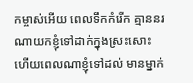កម្ចាស់អើយ ពេលទឹកកំរើក គ្មាននរណាយកខ្ញុំទៅដាក់ក្នុងស្រះសោះ ហើយពេលណាខ្ញុំទៅដល់ មានម្នាក់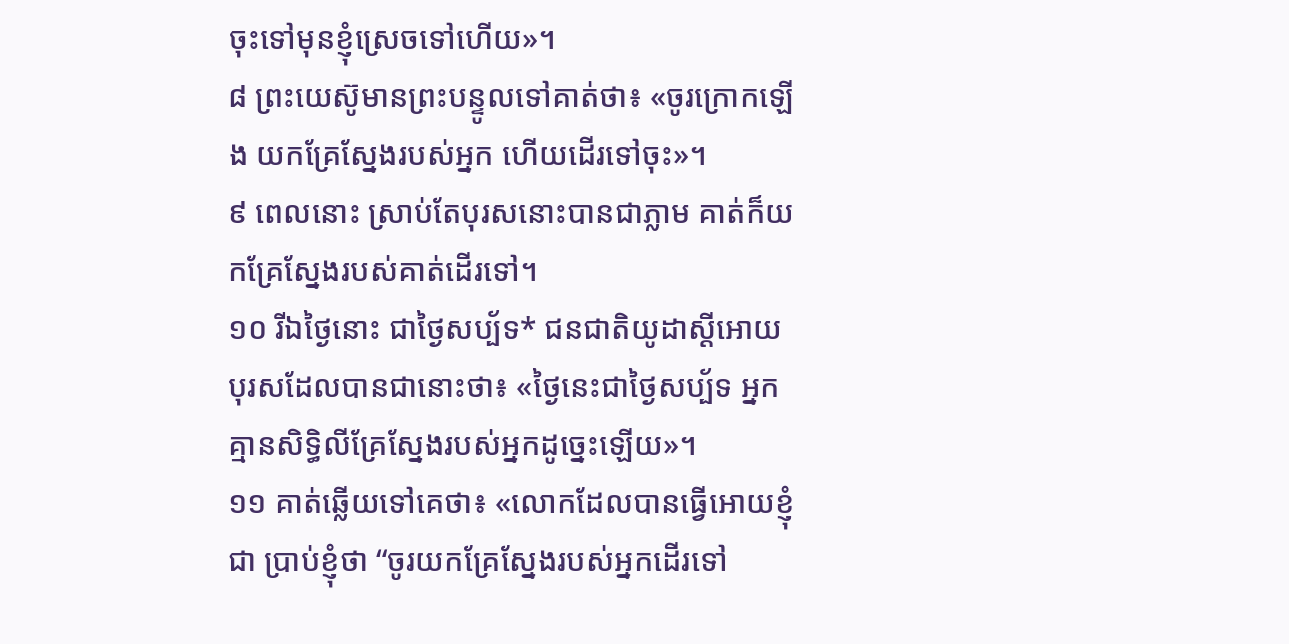ចុះទៅមុនខ្ញុំស្រេចទៅហើយ»។
៨ ព្រះយេស៊ូមានព្រះបន្ទូលទៅគាត់ថា៖ «ចូរក្រោកឡើង យកគ្រែស្នែងរបស់អ្នក ហើយដើរទៅចុះ»។
៩ ពេលនោះ ស្រាប់តែបុរសនោះបានជាភ្លាម គាត់ក៏យកគ្រែស្នែងរបស់គាត់ដើរទៅ។
១០ រីឯថ្ងៃនោះ ជាថ្ងៃសប្ប័ទ* ជនជាតិយូដាស្ដីអោយបុរសដែលបានជានោះថា៖ «ថ្ងៃនេះជាថ្ងៃសប្ប័ទ អ្នកគ្មានសិទ្ធិលីគ្រែស្នែងរបស់អ្នកដូច្នេះឡើយ»។
១១ គាត់ឆ្លើយទៅគេថា៖ «លោកដែលបានធ្វើអោយខ្ញុំជា ប្រាប់ខ្ញុំថា “ចូរយកគ្រែស្នែងរបស់អ្នកដើរទៅ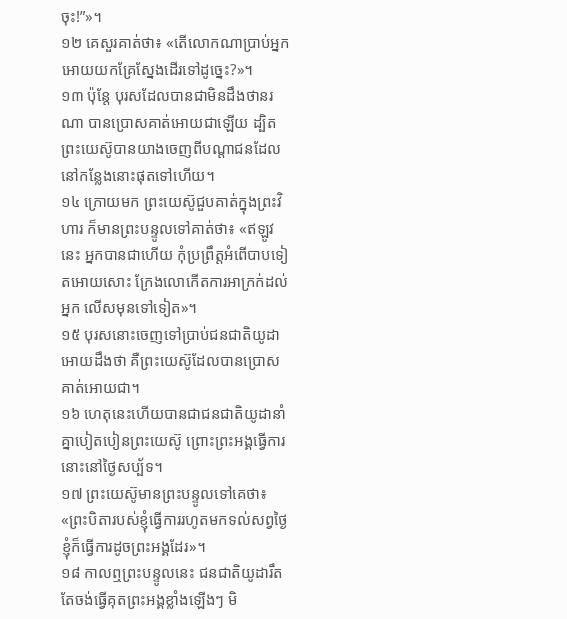ចុះ!”»។
១២ គេសួរគាត់ថា៖ «តើលោកណាប្រាប់អ្នកអោយយកគ្រែស្នែងដើរទៅដូច្នេះ?»។
១៣ ប៉ុន្តែ បុរសដែលបានជាមិនដឹងថានរណា បានប្រោសគាត់អោយជាឡើយ ដ្បិតព្រះយេស៊ូបានយាងចេញពីបណ្ដាជនដែលនៅកន្លែងនោះផុតទៅហើយ។
១៤ ក្រោយមក ព្រះយេស៊ូជួបគាត់ក្នុងព្រះវិហារ ក៏មានព្រះបន្ទូលទៅគាត់ថា៖ «ឥឡូវនេះ អ្នកបានជាហើយ កុំប្រព្រឹត្តអំពើបាបទៀតអោយសោះ ក្រែងលោកើតការអាក្រក់ដល់អ្នក លើសមុនទៅទៀត»។
១៥ បុរសនោះចេញទៅប្រាប់ជនជាតិយូដាអោយដឹងថា គឺព្រះយេស៊ូដែលបានប្រោសគាត់អោយជា។
១៦ ហេតុនេះហើយបានជាជនជាតិយូដានាំគ្នាបៀតបៀនព្រះយេស៊ូ ព្រោះព្រះអង្គធ្វើការនោះនៅថ្ងៃសប្ប័ទ។
១៧ ព្រះយេស៊ូមានព្រះបន្ទូលទៅគេថា៖ «ព្រះបិតារបស់ខ្ញុំធ្វើការរហូតមកទល់សព្វថ្ងៃ ខ្ញុំក៏ធ្វើការដូចព្រះអង្គដែរ»។
១៨ កាលឮព្រះបន្ទូលនេះ ជនជាតិយូដារឹតតែចង់ធ្វើគុតព្រះអង្គខ្លាំងឡើងៗ មិ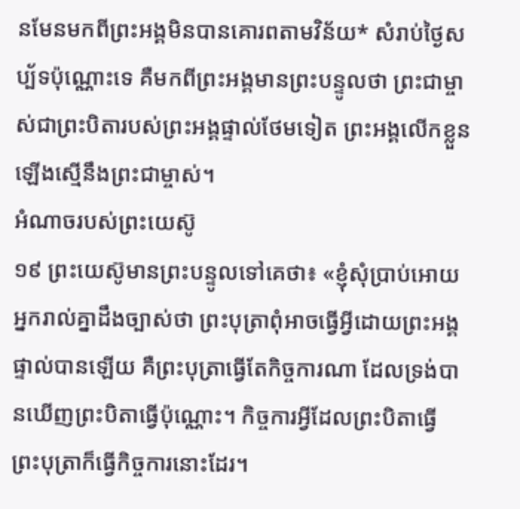នមែនមកពីព្រះអង្គមិនបានគោរពតាមវិន័យ* សំរាប់ថ្ងៃសប្ប័ទប៉ុណ្ណោះទេ គឺមកពីព្រះអង្គមានព្រះបន្ទូលថា ព្រះជាម្ចាស់ជាព្រះបិតារបស់ព្រះអង្គផ្ទាល់ថែមទៀត ព្រះអង្គលើកខ្លួនឡើងស្មើនឹងព្រះជាម្ចាស់។
អំណាចរបស់ព្រះយេស៊ូ
១៩ ព្រះយេស៊ូមានព្រះបន្ទូលទៅគេថា៖ «ខ្ញុំសុំប្រាប់អោយអ្នករាល់គ្នាដឹងច្បាស់ថា ព្រះបុត្រាពុំអាចធ្វើអ្វីដោយព្រះអង្គផ្ទាល់បានឡើយ គឺព្រះបុត្រាធ្វើតែកិច្ចការណា ដែលទ្រង់បានឃើញព្រះបិតាធ្វើប៉ុណ្ណោះ។ កិច្ចការអ្វីដែលព្រះបិតាធ្វើ ព្រះបុត្រាក៏ធ្វើកិច្ចការនោះដែរ។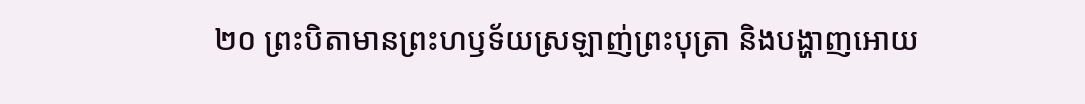២០ ព្រះបិតាមានព្រះហឫទ័យស្រឡាញ់ព្រះបុត្រា និងបង្ហាញអោយ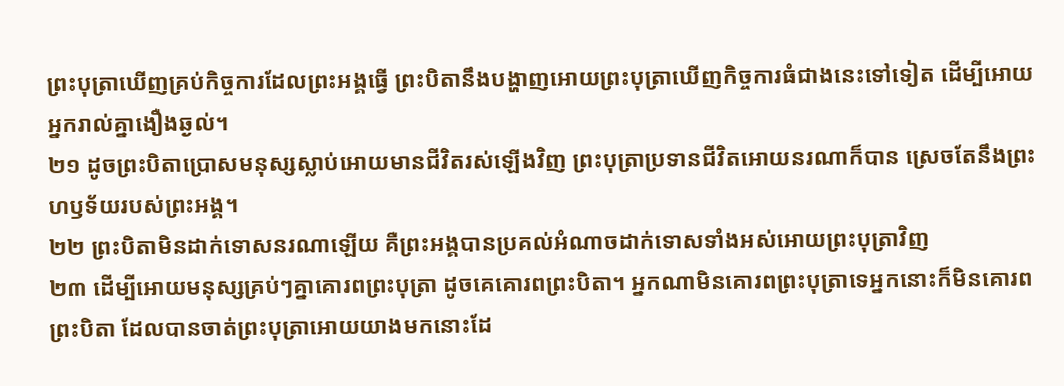ព្រះបុត្រាឃើញគ្រប់កិច្ចការដែលព្រះអង្គធ្វើ ព្រះបិតានឹងបង្ហាញអោយព្រះបុត្រាឃើញកិច្ចការធំជាងនេះទៅទៀត ដើម្បីអោយអ្នករាល់គ្នាងឿងឆ្ងល់។
២១ ដូចព្រះបិតាប្រោសមនុស្សស្លាប់អោយមានជីវិតរស់ឡើងវិញ ព្រះបុត្រាប្រទានជីវិតអោយនរណាក៏បាន ស្រេចតែនឹងព្រះហឫទ័យរបស់ព្រះអង្គ។
២២ ព្រះបិតាមិនដាក់ទោសនរណាឡើយ គឺព្រះអង្គបានប្រគល់អំណាចដាក់ទោសទាំងអស់អោយព្រះបុត្រាវិញ
២៣ ដើម្បីអោយមនុស្សគ្រប់ៗគ្នាគោរពព្រះបុត្រា ដូចគេគោរពព្រះបិតា។ អ្នកណាមិនគោរពព្រះបុត្រាទេអ្នកនោះក៏មិនគោរពព្រះបិតា ដែលបានចាត់ព្រះបុត្រាអោយយាងមកនោះដែ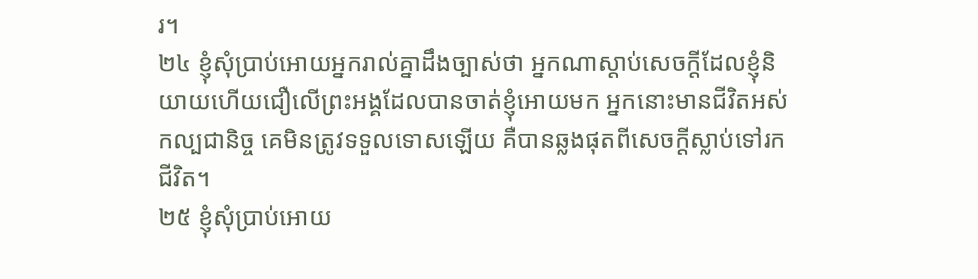រ។
២៤ ខ្ញុំសុំប្រាប់អោយអ្នករាល់គ្នាដឹងច្បាស់ថា អ្នកណាស្ដាប់សេចក្ដីដែលខ្ញុំនិយាយហើយជឿលើព្រះអង្គដែលបានចាត់ខ្ញុំអោយមក អ្នកនោះមានជីវិតអស់កល្បជានិច្ច គេមិនត្រូវទទួលទោសឡើយ គឺបានឆ្លងផុតពីសេចក្ដីស្លាប់ទៅរកជីវិត។
២៥ ខ្ញុំសុំប្រាប់អោយ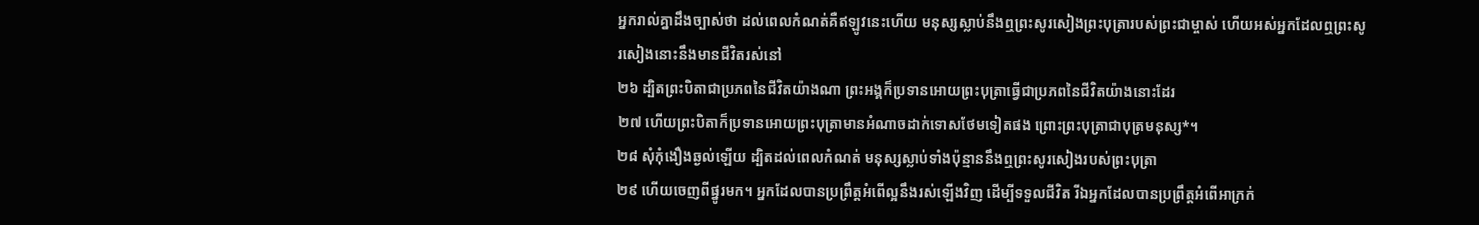អ្នករាល់គ្នាដឹងច្បាស់ថា ដល់ពេលកំណត់គឺឥឡូវនេះហើយ មនុស្សស្លាប់នឹងឮព្រះសូរសៀងព្រះបុត្រារបស់ព្រះជាម្ចាស់ ហើយអស់អ្នកដែលឮព្រះសូរសៀងនោះនឹងមានជីវិតរស់នៅ
២៦ ដ្បិតព្រះបិតាជាប្រភពនៃជីវិតយ៉ាងណា ព្រះអង្គក៏ប្រទានអោយព្រះបុត្រាធ្វើជាប្រភពនៃជីវិតយ៉ាងនោះដែរ
២៧ ហើយព្រះបិតាក៏ប្រទានអោយព្រះបុត្រាមានអំណាចដាក់ទោសថែមទៀតផង ព្រោះព្រះបុត្រាជាបុត្រមនុស្ស*។
២៨ សុំកុំងឿងឆ្ងល់ឡើយ ដ្បិតដល់ពេលកំណត់ មនុស្សស្លាប់ទាំងប៉ុន្មាននឹងឮព្រះសូរសៀងរបស់ព្រះបុត្រា
២៩ ហើយចេញពីផ្នូរមក។ អ្នកដែលបានប្រព្រឹត្តអំពើល្អនឹងរស់ឡើងវិញ ដើម្បីទទួលជីវិត រីឯអ្នកដែលបានប្រព្រឹត្តអំពើអាក្រក់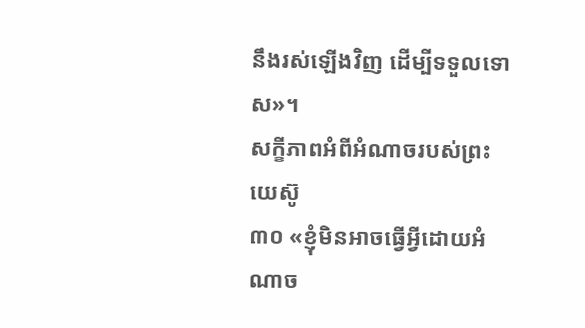នឹងរស់ឡើងវិញ ដើម្បីទទួលទោស»។
សក្ខីភាពអំពីអំណាចរបស់ព្រះយេស៊ូ
៣០ «ខ្ញុំមិនអាចធ្វើអ្វីដោយអំណាច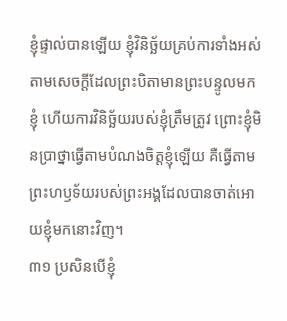ខ្ញុំផ្ទាល់បានឡើយ ខ្ញុំវិនិច្ឆ័យគ្រប់ការទាំងអស់ តាមសេចក្ដីដែលព្រះបិតាមានព្រះបន្ទូលមកខ្ញុំ ហើយការវិនិច្ឆ័យរបស់ខ្ញុំត្រឹមត្រូវ ព្រោះខ្ញុំមិនប្រាថ្នាធ្វើតាមបំណងចិត្តខ្ញុំឡើយ គឺធ្វើតាមព្រះហឫទ័យរបស់ព្រះអង្គដែលបានចាត់អោយខ្ញុំមកនោះវិញ។
៣១ ប្រសិនបើខ្ញុំ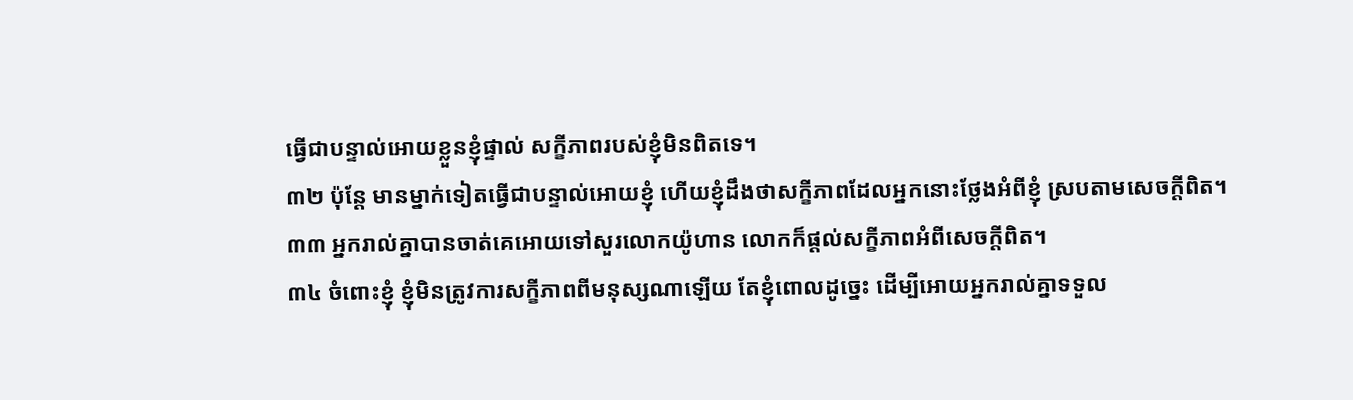ធ្វើជាបន្ទាល់អោយខ្លួនខ្ញុំផ្ទាល់ សក្ខីភាពរបស់ខ្ញុំមិនពិតទេ។
៣២ ប៉ុន្តែ មានម្នាក់ទៀតធ្វើជាបន្ទាល់អោយខ្ញុំ ហើយខ្ញុំដឹងថាសក្ខីភាពដែលអ្នកនោះថ្លែងអំពីខ្ញុំ ស្របតាមសេចក្ដីពិត។
៣៣ អ្នករាល់គ្នាបានចាត់គេអោយទៅសួរលោកយ៉ូហាន លោកក៏ផ្ដល់សក្ខីភាពអំពីសេចក្ដីពិត។
៣៤ ចំពោះខ្ញុំ ខ្ញុំមិនត្រូវការសក្ខីភាពពីមនុស្សណាឡើយ តែខ្ញុំពោលដូច្នេះ ដើម្បីអោយអ្នករាល់គ្នាទទួល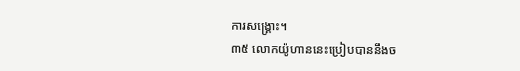ការសង្គ្រោះ។
៣៥ លោកយ៉ូហាននេះប្រៀបបាននឹងច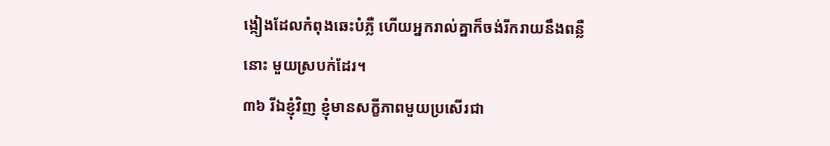ង្កៀងដែលកំពុងឆេះបំភ្លឺ ហើយអ្នករាល់គ្នាក៏ចង់រីករាយនឹងពន្លឺនោះ មួយស្របក់ដែរ។
៣៦ រីឯខ្ញុំវិញ ខ្ញុំមានសក្ខីភាពមួយប្រសើរជា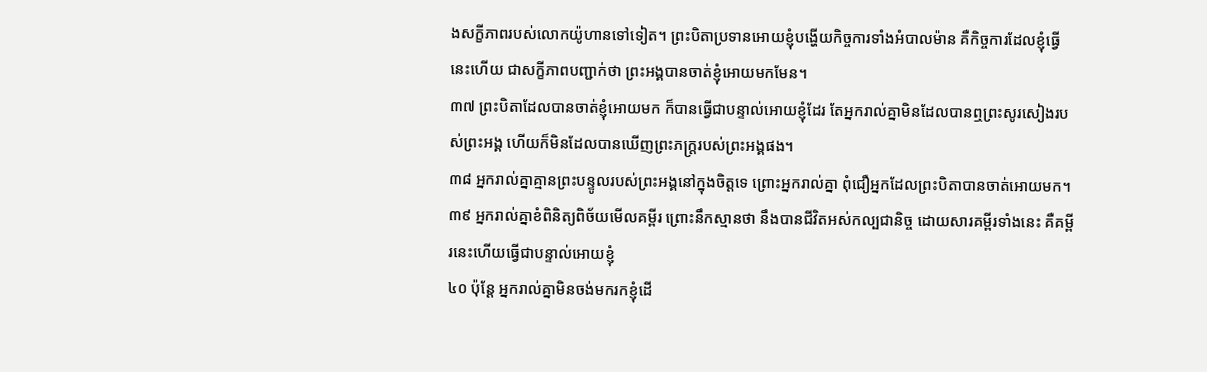ងសក្ខីភាពរបស់លោកយ៉ូហានទៅទៀត។ ព្រះបិតាប្រទានអោយខ្ញុំបង្ហើយកិច្ចការទាំងអំបាលម៉ាន គឺកិច្ចការដែលខ្ញុំធ្វើនេះហើយ ជាសក្ខីភាពបញ្ជាក់ថា ព្រះអង្គបានចាត់ខ្ញុំអោយមកមែន។
៣៧ ព្រះបិតាដែលបានចាត់ខ្ញុំអោយមក ក៏បានធ្វើជាបន្ទាល់អោយខ្ញុំដែរ តែអ្នករាល់គ្នាមិនដែលបានឮព្រះសូរសៀងរបស់ព្រះអង្គ ហើយក៏មិនដែលបានឃើញព្រះភក្ត្ររបស់ព្រះអង្គផង។
៣៨ អ្នករាល់គ្នាគ្មានព្រះបន្ទូលរបស់ព្រះអង្គនៅក្នុងចិត្តទេ ព្រោះអ្នករាល់គ្នា ពុំជឿអ្នកដែលព្រះបិតាបានចាត់អោយមក។
៣៩ អ្នករាល់គ្នាខំពិនិត្យពិច័យមើលគម្ពីរ ព្រោះនឹកស្មានថា នឹងបានជីវិតអស់កល្បជានិច្ច ដោយសារគម្ពីរទាំងនេះ គឺគម្ពីរនេះហើយធ្វើជាបន្ទាល់អោយខ្ញុំ
៤០ ប៉ុន្តែ អ្នករាល់គ្នាមិនចង់មករកខ្ញុំដើ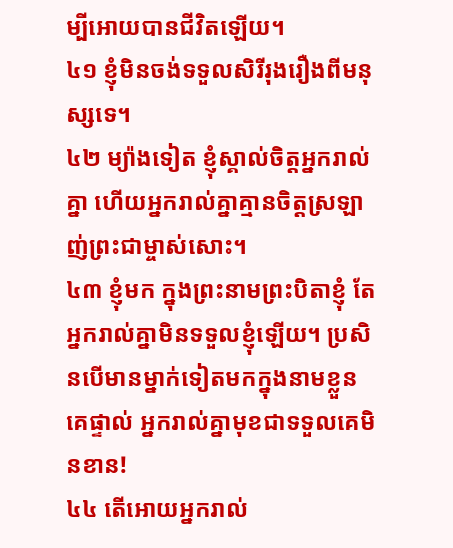ម្បីអោយបានជីវិតឡើយ។
៤១ ខ្ញុំមិនចង់ទទួលសិរីរុងរឿងពីមនុស្សទេ។
៤២ ម្យ៉ាងទៀត ខ្ញុំស្គាល់ចិត្តអ្នករាល់គ្នា ហើយអ្នករាល់គ្នាគ្មានចិត្តស្រឡាញ់ព្រះជាម្ចាស់សោះ។
៤៣ ខ្ញុំមក ក្នុងព្រះនាមព្រះបិតាខ្ញុំ តែអ្នករាល់គ្នាមិនទទួលខ្ញុំឡើយ។ ប្រសិនបើមានម្នាក់ទៀតមកក្នុងនាមខ្លួនគេផ្ទាល់ អ្នករាល់គ្នាមុខជាទទួលគេមិនខាន!
៤៤ តើអោយអ្នករាល់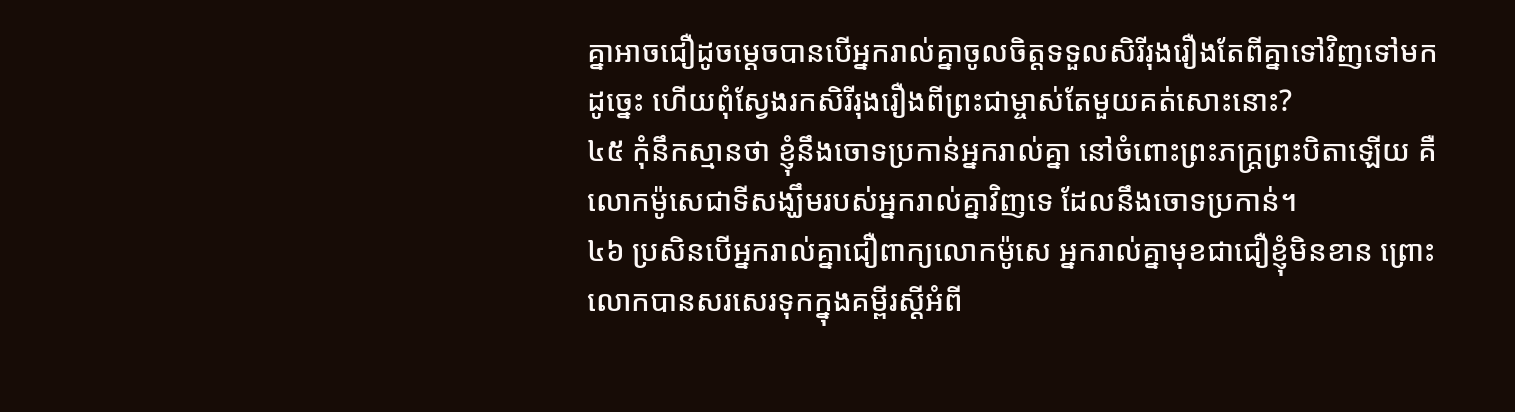គ្នាអាចជឿដូចម្ដេចបានបើអ្នករាល់គ្នាចូលចិត្តទទួលសិរីរុងរឿងតែពីគ្នាទៅវិញទៅមកដូច្នេះ ហើយពុំស្វែងរកសិរីរុងរឿងពីព្រះជាម្ចាស់តែមួយគត់សោះនោះ?
៤៥ កុំនឹកស្មានថា ខ្ញុំនឹងចោទប្រកាន់អ្នករាល់គ្នា នៅចំពោះព្រះភក្ត្រព្រះបិតាឡើយ គឺលោកម៉ូសេជាទីសង្ឃឹមរបស់អ្នករាល់គ្នាវិញទេ ដែលនឹងចោទប្រកាន់។
៤៦ ប្រសិនបើអ្នករាល់គ្នាជឿពាក្យលោកម៉ូសេ អ្នករាល់គ្នាមុខជាជឿខ្ញុំមិនខាន ព្រោះលោកបានសរសេរទុកក្នុងគម្ពីរស្ដីអំពី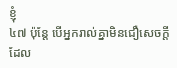ខ្ញុំ
៤៧ ប៉ុន្តែ បើអ្នករាល់គ្នាមិនជឿសេចក្ដីដែល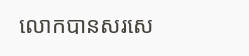លោកបានសរសេ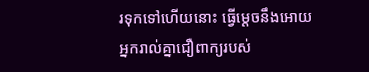រទុកទៅហើយនោះ ធ្វើម្ដេចនឹងអោយអ្នករាល់គ្នាជឿពាក្យរបស់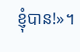ខ្ញុំបាន!»។